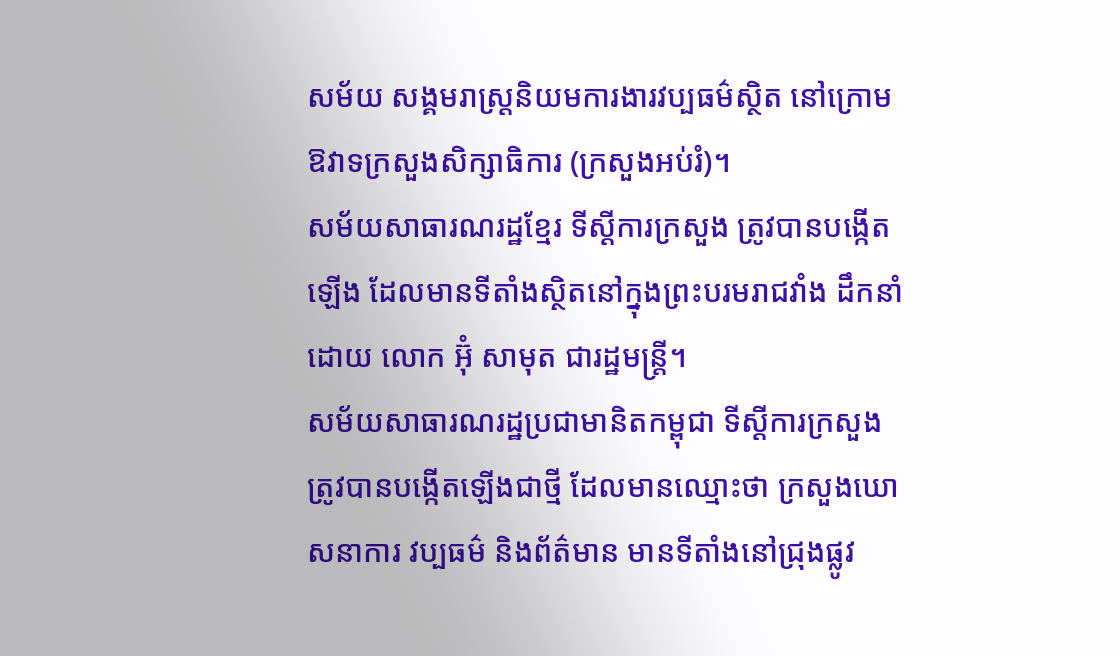សម័យ សង្គមរាស្ត្រនិយមការងារវប្បធម៌ស្ថិត នៅក្រោម ឱវាទក្រសួងសិក្សាធិការ (ក្រសួងអប់រំ)។
សម័យសាធារណរដ្ឋខ្មែរ ទីស្ដីការក្រសួង ត្រូវបានបង្កើតឡើង ដែលមានទីតាំងស្ថិតនៅក្នុងព្រះបរមរាជវាំង ដឹកនាំដោយ លោក អ៊ុំ សាមុត ជារដ្ឋមន្ត្រី។
សម័យសាធារណរដ្ឋប្រជាមានិតកម្ពុជា ទីស្ដីការក្រសួងត្រូវបានបង្កើតឡើងជាថ្មី ដែលមានឈ្មោះថា ក្រសួងឃោសនាការ វប្បធម៌ និងព័ត៌មាន មានទីតាំងនៅជ្រុងផ្លូវ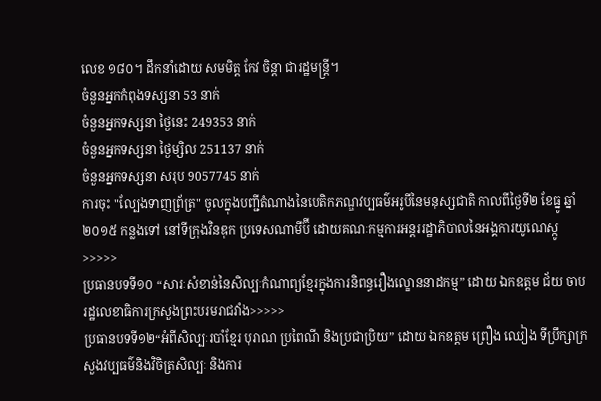លេខ ១៨០។ ដឹកនាំដោយ សមមិត្ត កែវ ចិន្តា ជារដ្ឋមន្រ្តី។
ចំនួនអ្នកកំពុងទស្សនា 53 នាក់
ចំនួនអ្នកទស្សនា ថ្ងៃនេះ 249353 នាក់
ចំនួនអ្នកទស្សនា ថ្ងៃម្សិល 251137 នាក់
ចំនួនអ្នកទស្សនា សរុប 9057745 នាក់
ការចុះ "ល្បែងទាញព្រ័ត្រ" ចូលក្នុងបញ្ជីតំណាងនៃបេតិកភណ្ឌវប្បធម៌អរូបីនៃមនុស្សជាតិ កាលពីថ្ងៃទី២ ខែធ្នូ ឆ្នាំ២០១៥ កន្លងទៅ នៅទីក្រុងវិនឌុក ប្រទេសណាមីប៊ី ដោយគណៈកម្មការអន្តររដ្ឋាភិបាលនៃអង្គការយូណេស្កូ>>>>>
ប្រធានបទទី១០ “សារៈសំខាន់នៃសិល្បៈកំណាព្យខ្មែរក្នុងការនិពន្ធរឿងល្ខោននាដកម្ម” ដោយ ឯកឧត្តម ជ័យ ចាប រដ្ឋលេខាធិការក្រសួងព្រះបរមរាជវាំង>>>>>
ប្រធានបទទី១២“អំពីសិល្បៈរបាំខ្មែរ បុរាណ ប្រពៃណី និងប្រជាប្រិយ” ដោយ ឯកឧត្តម ព្រឿង ឈៀង ទីប្រឹក្សាក្រសួងវប្បធម៌និងវិចិត្រសិល្បៈ និងការ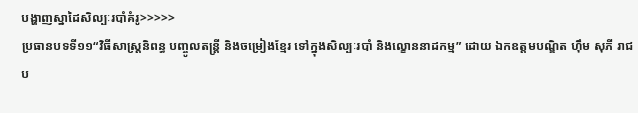បង្ហាញស្នាដៃសិល្បៈរបាំគំរូ>>>>>
ប្រធានបទទី១១“វិធីសាស្ត្រនិពន្ធ បញ្ចូលតន្ត្រី និងចម្រៀងខ្មែរ ទៅក្នុងសិល្បៈរបាំ និងល្ខោននាដកម្ម” ដោយ ឯកឧត្តមបណ្ឌិត ហ៊ឹម សុភី រាជប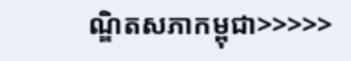ណ្ឌិតសភាកម្ពុជា>>>>>